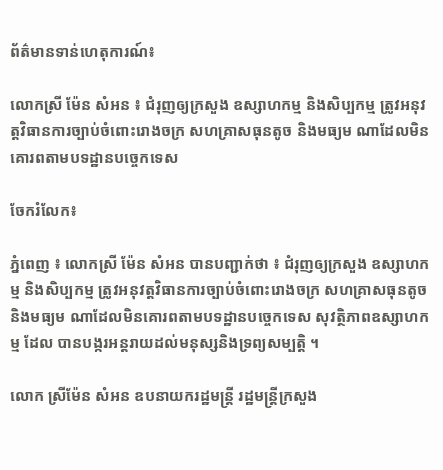ព័ត៌មានទាន់ហេតុការណ៍៖

លោកស្រី ម៉ែន សំអន ៖ ជំរុញឲ្យក្រសួង ឧស្សាហកម្ម និងសិប្បកម្ម ត្រូវអនុវត្ដវិធានការច្បាប់ចំពោះរោងចក្រ សហគ្រាសធុនតូច និងមធ្យម ណាដែលមិនគោរពតាមបទដ្ឋានបច្ចេកទេស

ចែករំលែក៖

ភ្នំពេញ ៖ លោកស្រី ម៉ែន សំអន បានបញ្ជាក់ថា ៖ ជំរុញឲ្យក្រសួង ឧស្សាហកម្ម និងសិប្បកម្ម ត្រូវអនុវត្ដវិធានការច្បាប់ចំពោះរោងចក្រ សហគ្រាសធុនតូច និងមធ្យម ណាដែលមិនគោរពតាមបទដ្ឋានបច្ចេកទេស សុវត្ថិភាពឧស្សាហកម្ម ដែល បានបង្ករអន្ដរាយដល់មនុស្សនិងទ្រព្យសម្បត្ដិ ។

លោក ស្រីម៉ែន សំអន ឧបនាយករដ្ឋមន្ដ្រី រដ្ឋមន្ដ្រីក្រសួង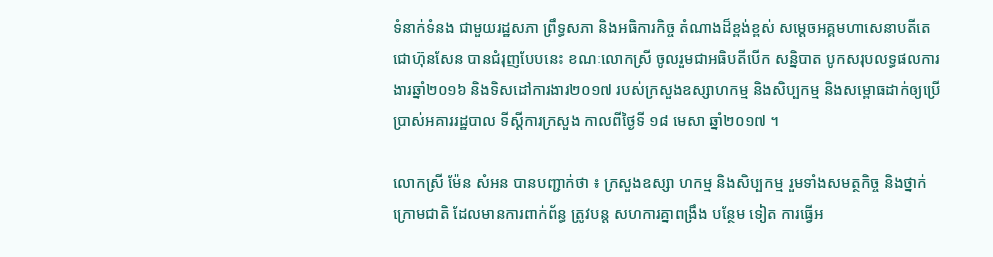ទំនាក់ទំនង ជាមួយរដ្ឋសភា ព្រឹទ្ធសភា និងអធិការកិច្ច តំណាងដ៏ខ្ពង់ខ្ពស់ សម្ដេចអគ្គមហាសេនាបតីតេជោហ៊ុនសែន បានជំរុញបែបនេះ ខណៈលោកស្រី ចូលរួមជាអធិបតីបើក សន្និបាត បូកសរុបលទ្ធផលការងារឆ្នាំ២០១៦ និងទិសដៅការងារ២០១៧ របស់ក្រសួងឧស្សាហកម្ម និងសិប្បកម្ម និងសម្ពោធដាក់ឲ្យប្រើប្រាស់អគាររដ្ឋបាល ទីស្ដីការក្រសួង កាលពីថ្ងៃទី ១៨ មេសា ឆ្នាំ២០១៧ ។

លោកស្រី ម៉ែន សំអន បានបញ្ជាក់ថា ៖ ក្រសួងឧស្សា ហកម្ម និងសិប្បកម្ម រួមទាំងសមត្ថកិច្ច និងថ្នាក់ក្រោមជាតិ ដែលមានការពាក់ព័ន្ធ ត្រូវបន្ដ សហការគ្នាពង្រឹង បន្ថែម ទៀត ការធ្វើអ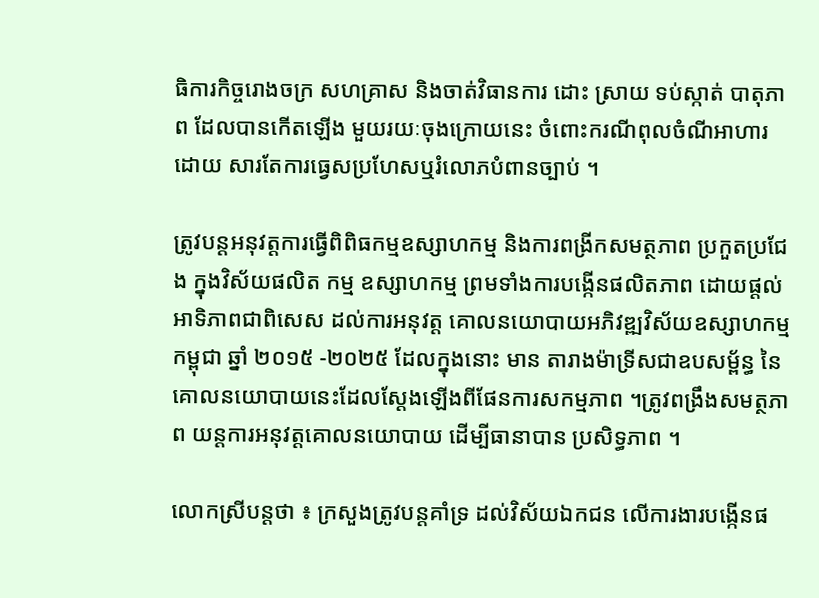ធិការកិច្ចរោងចក្រ សហគ្រាស និងចាត់វិធានការ ដោះ ស្រាយ ទប់ស្កាត់ បាតុភាព ដែលបានកើតឡើង មួយរយៈចុងក្រោយនេះ ចំពោះករណីពុលចំណីអាហារ ដោយ សារតែការធ្វេសប្រហែសឬរំលោភបំពានច្បាប់ ។

ត្រូវបន្ដអនុវត្ដការធ្វើពិពិធកម្មឧស្សាហកម្ម និងការពង្រីកសមត្ថភាព ប្រកួតប្រជែង ក្នុងវិស័យផលិត កម្ម ឧស្សាហកម្ម ព្រមទាំងការបង្កើនផលិតភាព ដោយផ្ដល់អាទិភាពជាពិសេស ដល់ការអនុវត្ដ គោលនយោបាយអភិវឌ្ឍវិស័យឧស្សាហកម្មកម្ពុជា ឆ្នាំ ២០១៥ -២០២៥ ដែលក្នុងនោះ មាន តារាងម៉ាទ្រីសជាឧបសម្ព័ន្ធ នៃគោលនយោបាយនេះដែលស្ដែងឡើងពីផែនការសកម្មភាព ។ត្រូវពង្រឹងសមត្ថភាព យន្ដការអនុវត្ដគោលនយោបាយ ដើម្បីធានាបាន ប្រសិទ្ធភាព ។

លោកស្រីបន្ដថា ៖ ក្រសួងត្រូវបន្ដគាំទ្រ ដល់វិស័យឯកជន លើការងារបង្កើនផ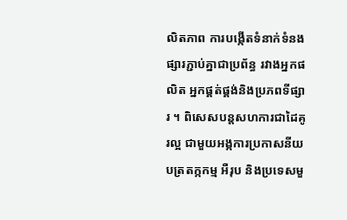លិតភាព ការបង្កើតទំនាក់ទំនងផ្សារភ្ជាប់គ្នាជាប្រព័ន្ធ រវាងអ្នកផលិត អ្នកផ្គត់ផ្គង់និងប្រភពទីផ្សារ ។ ពិសេសបន្ដសហការជាដៃគូរល្អ ជាមួយអង្កការប្រកាសនីយ បត្រតក្កកម្ម អឺរុប និងប្រទេសមួ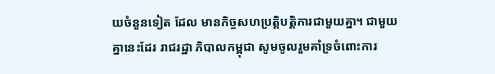យចំនួនទៀត ដែល មានកិច្ចសហប្រត្ដិបត្ដិការជាមួយគ្នា។ ជាមួយគ្នានេះដែរ រាជរដ្ឋា ភិបាលកម្ពុជា សូមចូលរួមគាំទ្រចំពោះការ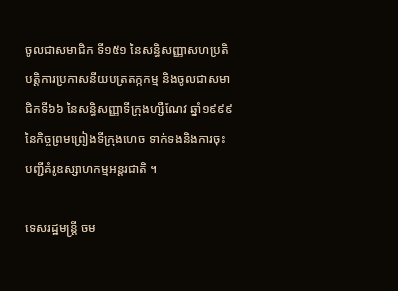ចូលជាសមាជិក ទី១៥១ នៃសន្ធិសញ្ញាសហប្រតិបត្ដិការប្រកាសនីយបត្រតក្កកម្ម និងចូលជាសមាជិកទី៦៦ នៃសន្ធិសញ្ញាទីក្រុងហ្សឺណែវ ឆ្នាំ១៩៩៩ នៃកិច្ចព្រមព្រៀងទីក្រុងហេច ទាក់ទងនិងការចុះបញ្ជីគំរូឧស្សាហកម្មអន្ដរជាតិ ។

ទេសរដ្ឋមន្ដ្រី ចម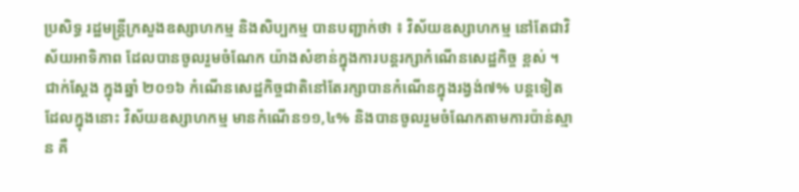ប្រសិទ្ធ រដ្ឋមន្ដ្រីក្រសួងឧស្សាហកម្ម និងសិប្បកម្ម បានបញ្ជាក់ថា ៖ វិស័យឧស្សាហកម្ម នៅតែជាវិស័យអាទិភាព ដែលបានចូលរួមចំណែក យ៉ាងសំខាន់ក្នុងការបន្ដរក្សាកំណើនសេដ្ឋកិច្ច ខ្ពស់ ។ ជាក់ស្ដែង ក្នុងឆ្នាំ ២០១៦ កំណើនសេដ្ឋកិច្ចជាតិនៅតែរក្សាបានកំណើនក្នុងរង្វង់៧% បន្ដទៀត ដែលក្នុងនោះ វិស័យឧស្សាហកម្ម មានកំណើន១១,៤% និងបានចូលរួមចំណែកតាមការប៉ាន់ស្មាន គឺ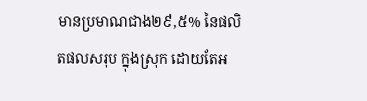មានប្រមាណជាង២៩,៥% នៃផលិតផលសរុប ក្នុងស្រុក ដោយតែអ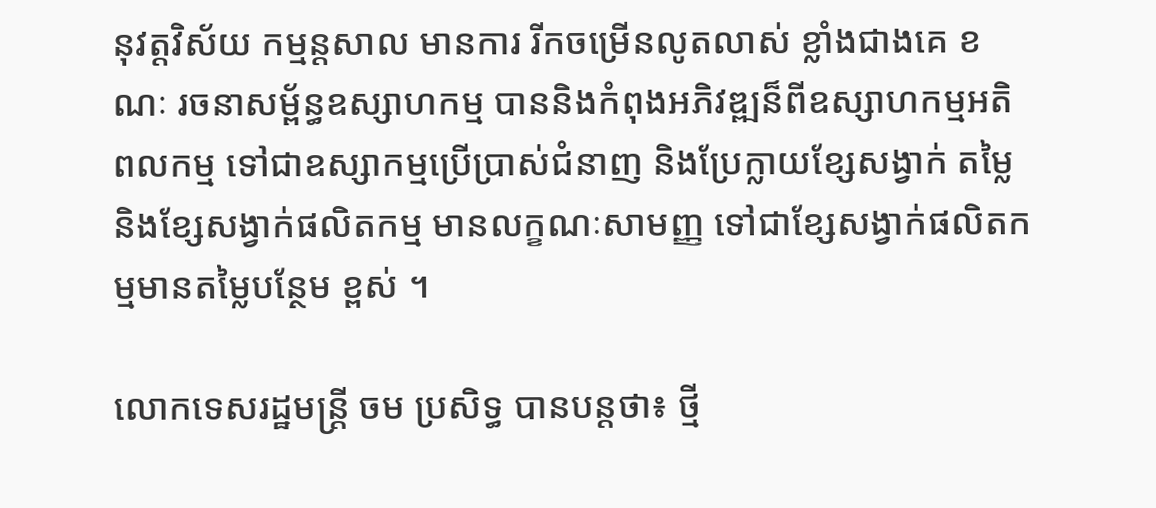នុវត្ដវិស័យ កម្មន្ដសាល មានការ រីកចម្រើនលូតលាស់ ខ្លាំងជាងគេ ខណៈ រចនាសម្ព័ន្ធឧស្សាហកម្ម បាននិងកំពុងអភិវឌ្ឍន៏ពីឧស្សាហកម្មអតិពលកម្ម ទៅជាឧស្សាកម្មប្រើប្រាស់ជំនាញ និងប្រែក្លាយខ្សែសង្វាក់ តម្លៃ និងខ្សែសង្វាក់ផលិតកម្ម មានលក្ខណៈសាមញ្ញ ទៅជាខ្សែសង្វាក់ផលិតកម្មមានតម្លៃបន្ថែម ខ្ពស់ ។

លោកទេសរដ្ឋមន្ដ្រី ចម ប្រសិទ្ធ បានបន្ដថា៖ ថ្មី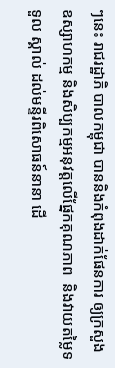ៗនេះ រាជរដ្ឋាភិ បាលកម្ពុជា បាននិងកំពុងដាក់ផែនការ ឲ្យក្រសួង ឧស្សាហកម្ម និងសិប្បកម្មអនុវត្ដលើផ្នែកគុណភាព  និងវាយតម្លៃទទួល ស្គាល់ ដល់មន្ទីរពិសោធន៍នានា ដើ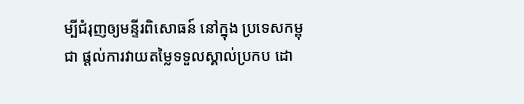ម្បីជំរុញឲ្យមន្ទីរពិសោធន៍ នៅក្នុង ប្រទេសកម្ពុជា ផ្តល់ការវាយតម្លៃទទួលស្គាល់ប្រកប ដោ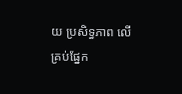យ ប្រសិទ្ធភាព លើគ្រប់ផ្នែក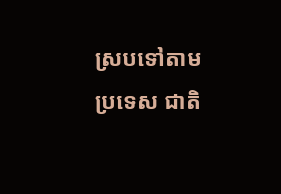ស្របទៅតាមប្រទេស ជាតិ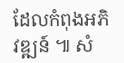ដែលកំពុងអភិវឌ្ឍន៍ ៕ សំ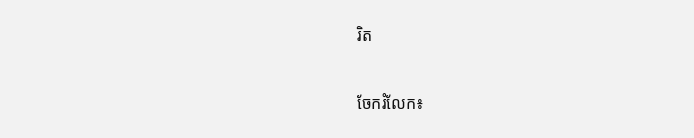រិត


ចែករំលែក៖